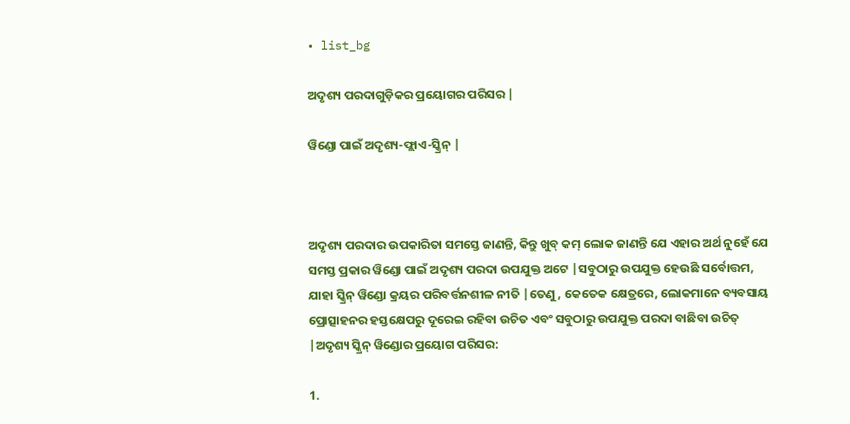• list_bg

ଅଦୃଶ୍ୟ ପରଦାଗୁଡ଼ିକର ପ୍ରୟୋଗର ପରିସର |

ୱିଣ୍ଡୋ ପାଇଁ ଅଦୃଶ୍ୟ-ଫ୍ଲାଏ-ସ୍କ୍ରିନ୍ |



ଅଦୃଶ୍ୟ ପରଦାର ଉପକାରିତା ସମସ୍ତେ ଜାଣନ୍ତି, କିନ୍ତୁ ଖୁବ୍ କମ୍ ଲୋକ ଜାଣନ୍ତି ଯେ ଏହାର ଅର୍ଥ ନୁହେଁ ଯେ ସମସ୍ତ ପ୍ରକାର ୱିଣ୍ଡୋ ପାଇଁ ଅଦୃଶ୍ୟ ପରଦା ଉପଯୁକ୍ତ ଅଟେ |ସବୁଠାରୁ ଉପଯୁକ୍ତ ହେଉଛି ସର୍ବୋତ୍ତମ, ଯାହା ସ୍କ୍ରିନ୍ ୱିଣ୍ଡୋ କ୍ରୟର ପରିବର୍ତ୍ତନଶୀଳ ନୀତି |ତେଣୁ, କେତେକ କ୍ଷେତ୍ରରେ, ଲୋକମାନେ ବ୍ୟବସାୟ ପ୍ରୋତ୍ସାହନର ହସ୍ତକ୍ଷେପରୁ ଦୂରେଇ ରହିବା ଉଚିତ ଏବଂ ସବୁଠାରୁ ଉପଯୁକ୍ତ ପରଦା ବାଛିବା ଉଚିତ୍ |ଅଦୃଶ୍ୟ ସ୍କ୍ରିନ୍ ୱିଣ୍ଡୋର ପ୍ରୟୋଗ ପରିସର:

1.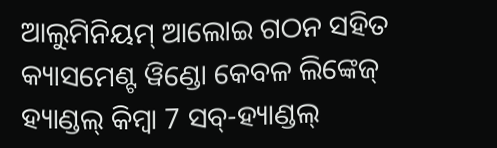ଆଲୁମିନିୟମ୍ ଆଲୋଇ ଗଠନ ସହିତ କ୍ୟାସମେଣ୍ଟ ୱିଣ୍ଡୋ କେବଳ ଲିଙ୍କେଜ୍ ହ୍ୟାଣ୍ଡଲ୍ କିମ୍ବା 7 ସବ୍-ହ୍ୟାଣ୍ଡଲ୍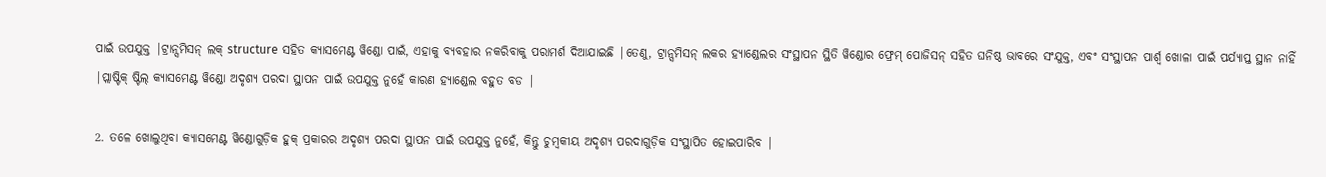ପାଇଁ ଉପଯୁକ୍ତ |ଟ୍ରାନ୍ସମିସନ୍ ଲକ୍ structure ସହିତ କ୍ୟାସମେଣ୍ଟ ୱିଣ୍ଡୋ ପାଇଁ, ଏହାକୁ ବ୍ୟବହାର ନକରିବାକୁ ପରାମର୍ଶ ଦିଆଯାଇଛି |ତେଣୁ, ଟ୍ରାନ୍ସମିସନ୍ ଲକର ହ୍ୟାଣ୍ଡେଲର ସଂସ୍ଥାପନ ସ୍ଥିତି ୱିଣ୍ଡୋର ଫ୍ରେମ୍ ପୋଜିସନ୍ ସହିତ ଘନିଷ୍ଠ ଭାବରେ ସଂଯୁକ୍ତ, ଏବଂ ସଂସ୍ଥାପନ ପାର୍ଶ୍ୱ ଖୋଳା ପାଇଁ ପର୍ଯ୍ୟାପ୍ତ ସ୍ଥାନ ନାହିଁ |ପ୍ଲାଷ୍ଟିକ୍ ଷ୍ଟିଲ୍ କ୍ୟାସମେଣ୍ଟ ୱିଣ୍ଡୋ ଅଦୃଶ୍ୟ ପରଦା ସ୍ଥାପନ ପାଇଁ ଉପଯୁକ୍ତ ନୁହେଁ କାରଣ ହ୍ୟାଣ୍ଡେଲ ବହୁତ ବଡ |

2. ତଳେ ଖୋଲୁଥିବା କ୍ୟାସମେଣ୍ଟ ୱିଣ୍ଡୋଗୁଡ଼ିକ ହୁକ୍ ପ୍ରକାରର ଅଦୃଶ୍ୟ ପରଦା ସ୍ଥାପନ ପାଇଁ ଉପଯୁକ୍ତ ନୁହେଁ, କିନ୍ତୁ ଚୁମ୍ବକୀୟ ଅଦୃଶ୍ୟ ପରଦାଗୁଡ଼ିକ ସଂସ୍ଥାପିତ ହୋଇପାରିବ |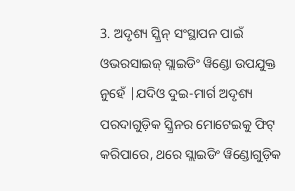3. ଅଦୃଶ୍ୟ ସ୍କ୍ରିନ୍ ସଂସ୍ଥାପନ ପାଇଁ ଓଭରସାଇଜ୍ ସ୍ଲାଇଡିଂ ୱିଣ୍ଡୋ ଉପଯୁକ୍ତ ନୁହେଁ |ଯଦିଓ ଦୁଇ-ମାର୍ଗ ଅଦୃଶ୍ୟ ପରଦାଗୁଡ଼ିକ ସ୍କ୍ରିନର ମୋଟେଇକୁ ଫିଟ୍ କରିପାରେ, ଥରେ ସ୍ଲାଇଡିଂ ୱିଣ୍ଡୋଗୁଡ଼ିକ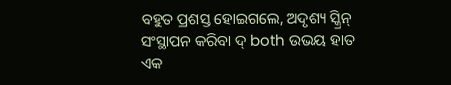ବହୁତ ପ୍ରଶସ୍ତ ହୋଇଗଲେ, ଅଦୃଶ୍ୟ ସ୍କ୍ରିନ୍ ସଂସ୍ଥାପନ କରିବା ଦ୍ both ଉଭୟ ହାତ ଏକ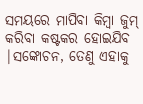ସମୟରେ ମାପିବା କିମ୍ବା ଜୁମ୍ କରିବା କଷ୍ଟକର ହୋଇଯିବ |ସଙ୍କୋଚନ, ତେଣୁ ଏହାକୁ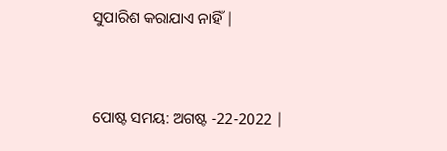ସୁପାରିଶ କରାଯାଏ ନାହିଁ |


ପୋଷ୍ଟ ସମୟ: ଅଗଷ୍ଟ -22-2022 |